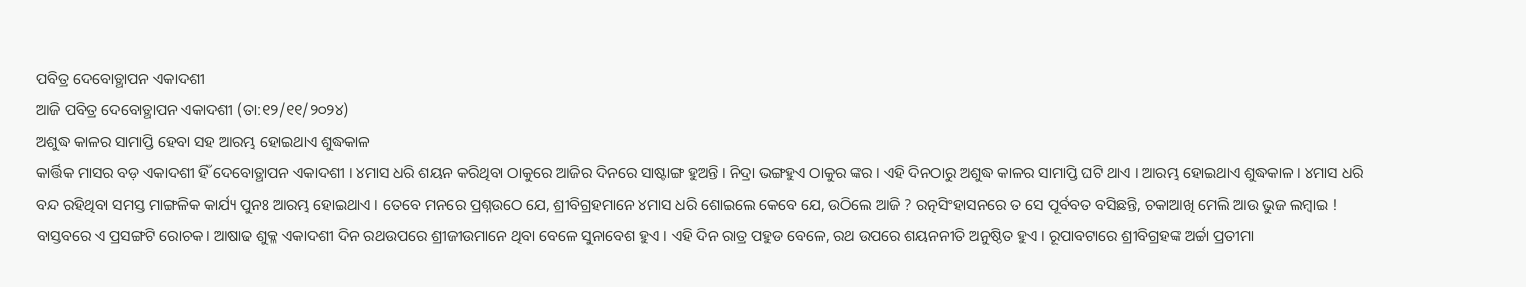ପବିତ୍ର ଦେବୋତ୍ଥାପନ ଏକାଦଶୀ
ଆଜି ପବିତ୍ର ଦେବୋତ୍ଥାପନ ଏକାଦଶୀ (ତା:୧୨/୧୧/୨୦୨୪)
ଅଶୁଦ୍ଧ କାଳର ସାମାପ୍ତି ହେବା ସହ ଆରମ୍ଭ ହୋଇଥାଏ ଶୁଦ୍ଧକାଳ
କାର୍ତ୍ତିକ ମାସର ବଡ଼ ଏକାଦଶୀ ହିଁ ଦେବୋତ୍ଥାପନ ଏକାଦଶୀ । ୪ମାସ ଧରି ଶୟନ କରିଥିବା ଠାକୁରେ ଆଜିର ଦିନରେ ସାଷ୍ଟାଙ୍ଗ ହୁଅନ୍ତି । ନିଦ୍ରା ଭଙ୍ଗହୁଏ ଠାକୁର ଙ୍କର । ଏହି ଦିନଠାରୁ ଅଶୁଦ୍ଧ କାଳର ସାମାପ୍ତି ଘଟି ଥାଏ । ଆରମ୍ଭ ହୋଇଥାଏ ଶୁଦ୍ଧକାଳ । ୪ମାସ ଧରି ବନ୍ଦ ରହିଥିବା ସମସ୍ତ ମାଙ୍ଗଳିକ କାର୍ଯ୍ୟ ପୁନଃ ଆରମ୍ଭ ହୋଇଥାଏ । ତେବେ ମନରେ ପ୍ରଶ୍ନଉଠେ ଯେ, ଶ୍ରୀବିଗ୍ରହମାନେ ୪ମାସ ଧରି ଶୋଇଲେ କେବେ ଯେ, ଉଠିଲେ ଆଜି ? ରତ୍ନସିଂହାସନରେ ତ ସେ ପୂର୍ବବତ ବସିଛନ୍ତି, ଚକାଆଖି ମେଲି ଆଉ ଭୁଜ ଲମ୍ବାଇ !
ବାସ୍ତବରେ ଏ ପ୍ରସଙ୍ଗଟି ରୋଚକ। ଆଷାଢ ଶୁକ୍ଳ ଏକାଦଶୀ ଦିନ ରଥଉପରେ ଶ୍ରୀଜୀଉମାନେ ଥିବା ବେଳେ ସୁନାବେଶ ହୁଏ । ଏହି ଦିନ ରାତ୍ର ପହୁଡ ବେଳେ, ରଥ ଉପରେ ଶୟନନୀତି ଅନୁଷ୍ଠିତ ହୁଏ । ରୂପାବଟାରେ ଶ୍ରୀବିଗ୍ରହଙ୍କ ଅର୍ଚ୍ଚା ପ୍ରତୀମା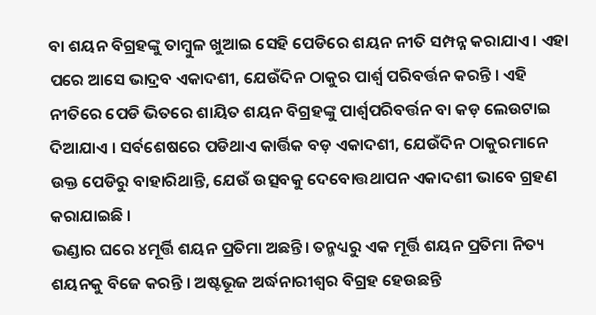ବା ଶୟନ ବିଗ୍ରହଙ୍କୁ ତାମ୍ବୁଳ ଖୁଆଇ ସେହି ପେଡିରେ ଶୟନ ନୀତି ସମ୍ପନ୍ନ କରାଯାଏ । ଏହା ପରେ ଆସେ ଭାଦ୍ରବ ଏକାଦଶୀ, ଯେଉଁଦିନ ଠାକୁର ପାର୍ଶ୍ଵ ପରିବର୍ତ୍ତନ କରନ୍ତି । ଏହି ନୀତିରେ ପେଡି ଭିତରେ ଶାୟିତ ଶୟନ ବିଗ୍ରହଙ୍କୁ ପାର୍ଶ୍ଵପରିବର୍ତ୍ତନ ବା କଡ଼ ଲେଉଟାଇ ଦିଆଯାଏ । ସର୍ବଶେଷରେ ପଡିଥାଏ କାର୍ତ୍ତିକ ବଡ଼ ଏକାଦଶୀ, ଯେଉଁଦିନ ଠାକୁରମାନେ ଉକ୍ତ ପେଡିରୁ ବାହାରିଥାନ୍ତି, ଯେଉଁ ଉତ୍ସବକୁ ଦେବୋତ୍ତଥାପନ ଏକାଦଶୀ ଭାବେ ଗ୍ରହଣ କରାଯାଇଛି ।
ଭଣ୍ଡାର ଘରେ ୪ମୂର୍ତ୍ତି ଶୟନ ପ୍ରତିମା ଅଛନ୍ତି। ତନ୍ମଧ୍ୟରୁ ଏକ ମୂର୍ତ୍ତି ଶୟନ ପ୍ରତିମା ନିତ୍ୟ ଶୟନକୁ ବିଜେ କରନ୍ତି । ଅଷ୍ଟଭୂଜ ଅର୍ଦ୍ଧନାରୀଶ୍ବର ବିଗ୍ରହ ହେଉଛନ୍ତି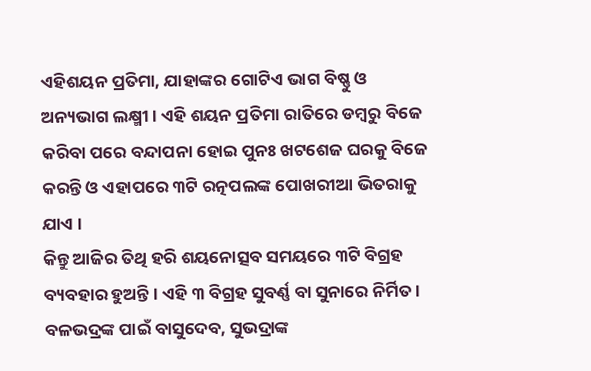ଏହିଶୟନ ପ୍ରତିମା, ଯାହାଙ୍କର ଗୋଟିଏ ଭାଗ ବିଷ୍ଣୁ ଓ ଅନ୍ୟଭାଗ ଲକ୍ଷ୍ମୀ। ଏହି ଶୟନ ପ୍ରତିମା ରାତିରେ ଡମ୍ବରୁ ବିଜେ କରିବା ପରେ ବନ୍ଦାପନା ହୋଇ ପୁନଃ ଖଟଶେଜ ଘରକୁ ବିଜେ କରନ୍ତି ଓ ଏହାପରେ ୩ଟି ରତ୍ନପଲଙ୍କ ପୋଖରୀଆ ଭିତରାକୁ ଯାଏ ।
କିନ୍ତୁ ଆଜିର ତିଥି ହରି ଶୟନୋତ୍ସବ ସମୟରେ ୩ଟି ବିଗ୍ରହ ବ୍ୟବହାର ହୁଅନ୍ତି । ଏହି ୩ ବିଗ୍ରହ ସୁବର୍ଣ୍ଣ ବା ସୁନାରେ ନିର୍ମିତ। ବଳଭଦ୍ରଙ୍କ ପାଇଁ ବାସୁଦେବ, ସୁଭଦ୍ରାଙ୍କ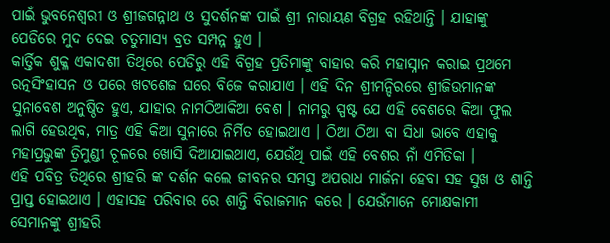ପାଇଁ ଭୁବନେଶ୍ବରୀ ଓ ଶ୍ରୀଜଗନ୍ନାଥ ଓ ସୁଦର୍ଶନଙ୍କ ପାଇଁ ଶ୍ରୀ ନାରାୟଣ ବିଗ୍ରହ ରହିଥାନ୍ତି । ଯାହାଙ୍କୁ ପେଡିରେ ମୁଦ ଦେଇ ଚତୁମାସ୍ୟ ବ୍ରତ ସମ୍ପନ୍ନ ହୁଏ ।
କାର୍ତ୍ତିକ ଶୁକ୍ଳ ଏକାଦଶୀ ତିଥିରେ ପେଡିରୁ ଏହି ବିଗ୍ରହ ପ୍ରତିମାଙ୍କୁ ବାହାର କରି ମହାସ୍ନାନ କରାଇ ପ୍ରଥମେ ରତ୍ନସିଂହାସନ ଓ ପରେ ଖଟଶେଜ ଘରେ ବିଜେ କରାଯାଏ । ଏହି ଦିନ ଶ୍ରୀମନ୍ଦିରରେ ଶ୍ରୀଜିଉମାନଙ୍କ ସୁନାବେଶ ଅନୁଷ୍ଠିତ ହୁଏ, ଯାହାର ନାମଠିଆକିଆ ବେଶ । ନାମରୁ ସ୍ପଷ୍ଟ ଯେ ଏହି ବେଶରେ କିଆ ଫୁଲ ଲାଗି ହେଉଥିବ, ମାତ୍ର ଏହି କିଆ ସୁନାରେ ନିର୍ମିତ ହୋଇଥାଏ । ଠିଆ ଠିଆ ବା ସିଧା ଭାବେ ଏହାକୁ ମହାପ୍ରଭୁଙ୍କ ତ୍ରିମୁଣ୍ଡୀ ଚୂଳରେ ଖୋସି ଦିଆଯାଇଥାଏ, ଯେଉଁଥି ପାଇଁ ଏହି ବେଶର ନାଁ ଏମିତିକା ।
ଏହି ପବିତ୍ର ତିଥିରେ ଶ୍ରୀହରି ଙ୍କ ଦର୍ଶନ କଲେ ଜୀବନର ସମସ୍ତ ଅପରାଧ ମାର୍ଜନା ହେବା ସହ ସୁଖ ଓ ଶାନ୍ତି ପ୍ରାପ୍ତ ହୋଇଥାଏ । ଏହାସହ ପରିବାର ରେ ଶାନ୍ତି ବିରାଜମାନ କରେ । ଯେଉଁମାନେ ମୋକ୍ଷକାମୀ ସେମାନଙ୍କୁ ଶ୍ରୀହରି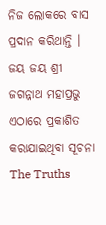ନିଜ ଲୋକରେ ବାସ ପ୍ରଦାନ କରିଥାନ୍ତି ।
ଜୟ ଜୟ ଶ୍ରୀ ଜଗନ୍ନାଥ ମହାପ୍ରଭୁ
ଏଠାରେ ପ୍ରକାଶିତ କରାଯାଇଥିବା ସୂଚନା The Truths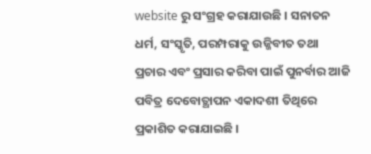website ରୁ ସଂଗ୍ରହ କରାଯାଉଛି । ସନାତନ ଧର୍ମ, ସଂସ୍କୃତି, ପରମ୍ପରାକୁ ଉଜ୍ଜିବୀତ ତଥା ପ୍ରଚାର ଏବଂ ପ୍ରସାର କରିବା ପାଇଁ ପୁନର୍ବାର ଆଜି ପବିତ୍ର ଦେବୋତ୍ଥାପନ ଏକାଦଶୀ ତିଥିରେ ପ୍ରକାଶିତ କରାଯାଇଛି ।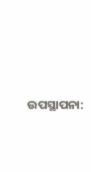ଉପସ୍ଥାପନା: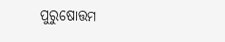ପୁରୁଷୋତ୍ତମ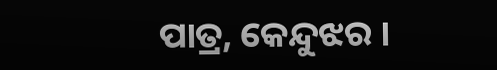ପାତ୍ର, କେନ୍ଦୁଝର ।